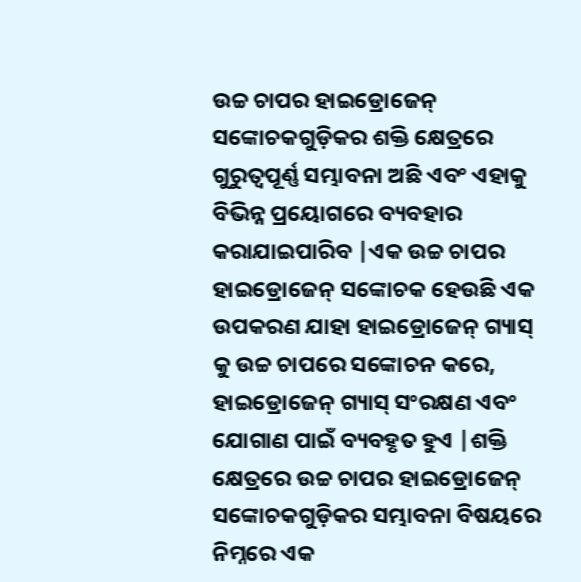ଉଚ୍ଚ ଚାପର ହାଇଡ୍ରୋଜେନ୍ ସଙ୍କୋଚକଗୁଡ଼ିକର ଶକ୍ତି କ୍ଷେତ୍ରରେ ଗୁରୁତ୍ୱପୂର୍ଣ୍ଣ ସମ୍ଭାବନା ଅଛି ଏବଂ ଏହାକୁ ବିଭିନ୍ନ ପ୍ରୟୋଗରେ ବ୍ୟବହାର କରାଯାଇପାରିବ |ଏକ ଉଚ୍ଚ ଚାପର ହାଇଡ୍ରୋଜେନ୍ ସଙ୍କୋଚକ ହେଉଛି ଏକ ଉପକରଣ ଯାହା ହାଇଡ୍ରୋଜେନ୍ ଗ୍ୟାସ୍ କୁ ଉଚ୍ଚ ଚାପରେ ସଙ୍କୋଚନ କରେ, ହାଇଡ୍ରୋଜେନ୍ ଗ୍ୟାସ୍ ସଂରକ୍ଷଣ ଏବଂ ଯୋଗାଣ ପାଇଁ ବ୍ୟବହୃତ ହୁଏ |ଶକ୍ତି କ୍ଷେତ୍ରରେ ଉଚ୍ଚ ଚାପର ହାଇଡ୍ରୋଜେନ୍ ସଙ୍କୋଚକଗୁଡ଼ିକର ସମ୍ଭାବନା ବିଷୟରେ ନିମ୍ନରେ ଏକ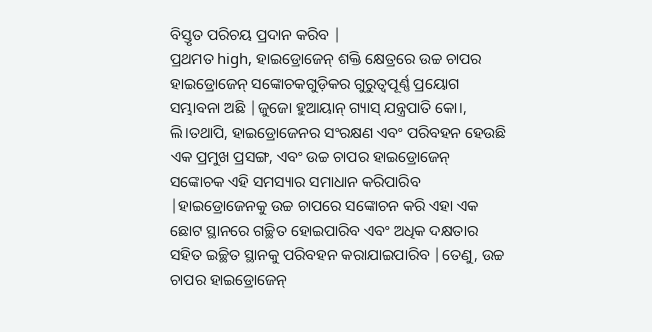ବିସ୍ତୃତ ପରିଚୟ ପ୍ରଦାନ କରିବ |
ପ୍ରଥମତ high, ହାଇଡ୍ରୋଜେନ୍ ଶକ୍ତି କ୍ଷେତ୍ରରେ ଉଚ୍ଚ ଚାପର ହାଇଡ୍ରୋଜେନ୍ ସଙ୍କୋଚକଗୁଡ଼ିକର ଗୁରୁତ୍ୱପୂର୍ଣ୍ଣ ପ୍ରୟୋଗ ସମ୍ଭାବନା ଅଛି |ଜୁଜୋ ହୁଆୟାନ୍ ଗ୍ୟାସ୍ ଯନ୍ତ୍ରପାତି କୋ।, ଲି।ତଥାପି, ହାଇଡ୍ରୋଜେନର ସଂରକ୍ଷଣ ଏବଂ ପରିବହନ ହେଉଛି ଏକ ପ୍ରମୁଖ ପ୍ରସଙ୍ଗ, ଏବଂ ଉଚ୍ଚ ଚାପର ହାଇଡ୍ରୋଜେନ୍ ସଙ୍କୋଚକ ଏହି ସମସ୍ୟାର ସମାଧାନ କରିପାରିବ |ହାଇଡ୍ରୋଜେନକୁ ଉଚ୍ଚ ଚାପରେ ସଙ୍କୋଚନ କରି ଏହା ଏକ ଛୋଟ ସ୍ଥାନରେ ଗଚ୍ଛିତ ହୋଇପାରିବ ଏବଂ ଅଧିକ ଦକ୍ଷତାର ସହିତ ଇଚ୍ଛିତ ସ୍ଥାନକୁ ପରିବହନ କରାଯାଇପାରିବ |ତେଣୁ, ଉଚ୍ଚ ଚାପର ହାଇଡ୍ରୋଜେନ୍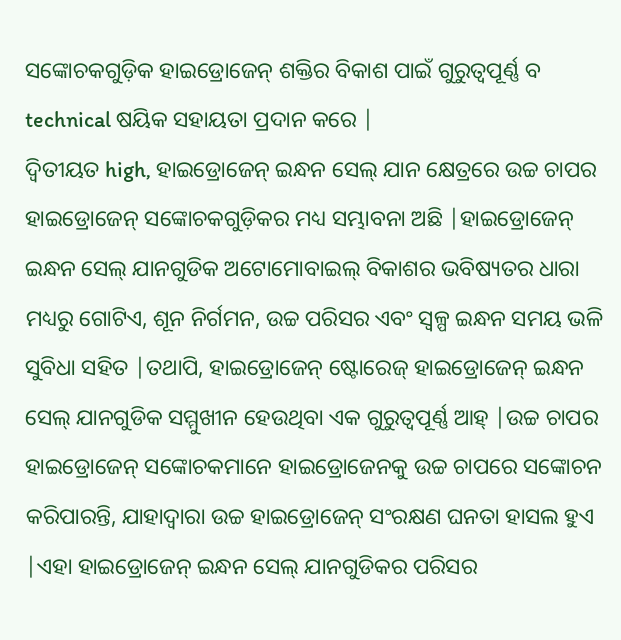ସଙ୍କୋଚକଗୁଡ଼ିକ ହାଇଡ୍ରୋଜେନ୍ ଶକ୍ତିର ବିକାଶ ପାଇଁ ଗୁରୁତ୍ୱପୂର୍ଣ୍ଣ ବ technical ଷୟିକ ସହାୟତା ପ୍ରଦାନ କରେ |
ଦ୍ୱିତୀୟତ high, ହାଇଡ୍ରୋଜେନ୍ ଇନ୍ଧନ ସେଲ୍ ଯାନ କ୍ଷେତ୍ରରେ ଉଚ୍ଚ ଚାପର ହାଇଡ୍ରୋଜେନ୍ ସଙ୍କୋଚକଗୁଡ଼ିକର ମଧ୍ୟ ସମ୍ଭାବନା ଅଛି |ହାଇଡ୍ରୋଜେନ୍ ଇନ୍ଧନ ସେଲ୍ ଯାନଗୁଡିକ ଅଟୋମୋବାଇଲ୍ ବିକାଶର ଭବିଷ୍ୟତର ଧାରା ମଧ୍ୟରୁ ଗୋଟିଏ, ଶୂନ ନିର୍ଗମନ, ଉଚ୍ଚ ପରିସର ଏବଂ ସ୍ୱଳ୍ପ ଇନ୍ଧନ ସମୟ ଭଳି ସୁବିଧା ସହିତ |ତଥାପି, ହାଇଡ୍ରୋଜେନ୍ ଷ୍ଟୋରେଜ୍ ହାଇଡ୍ରୋଜେନ୍ ଇନ୍ଧନ ସେଲ୍ ଯାନଗୁଡିକ ସମ୍ମୁଖୀନ ହେଉଥିବା ଏକ ଗୁରୁତ୍ୱପୂର୍ଣ୍ଣ ଆହ୍ |ଉଚ୍ଚ ଚାପର ହାଇଡ୍ରୋଜେନ୍ ସଙ୍କୋଚକମାନେ ହାଇଡ୍ରୋଜେନକୁ ଉଚ୍ଚ ଚାପରେ ସଙ୍କୋଚନ କରିପାରନ୍ତି, ଯାହାଦ୍ୱାରା ଉଚ୍ଚ ହାଇଡ୍ରୋଜେନ୍ ସଂରକ୍ଷଣ ଘନତା ହାସଲ ହୁଏ |ଏହା ହାଇଡ୍ରୋଜେନ୍ ଇନ୍ଧନ ସେଲ୍ ଯାନଗୁଡିକର ପରିସର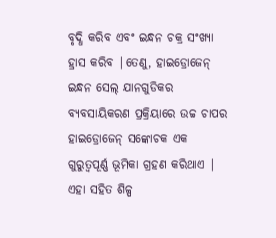ବୃଦ୍ଧି କରିବ ଏବଂ ଇନ୍ଧନ ଚକ୍ର ସଂଖ୍ୟା ହ୍ରାସ କରିବ |ତେଣୁ, ହାଇଡ୍ରୋଜେନ୍ ଇନ୍ଧନ ସେଲ୍ ଯାନଗୁଡିକର ବ୍ୟବସାୟିକରଣ ପ୍ରକ୍ରିୟାରେ ଉଚ୍ଚ ଚାପର ହାଇଡ୍ରୋଜେନ୍ ସଙ୍କୋଚକ ଏକ ଗୁରୁତ୍ୱପୂର୍ଣ୍ଣ ଭୂମିକା ଗ୍ରହଣ କରିଥାଏ |
ଏହା ସହିତ ଶିଳ୍ପ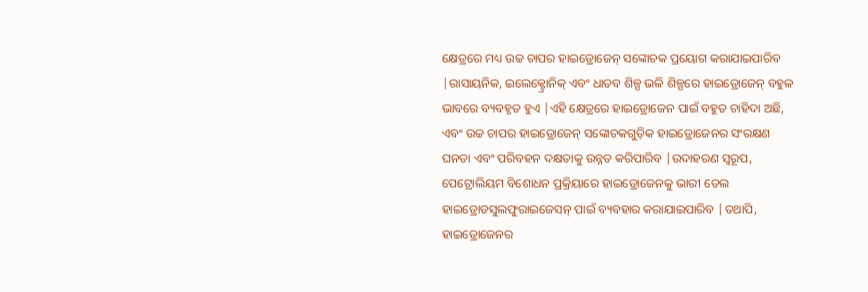କ୍ଷେତ୍ରରେ ମଧ୍ୟ ଉଚ୍ଚ ଚାପର ହାଇଡ୍ରୋଜେନ୍ ସଙ୍କୋଚକ ପ୍ରୟୋଗ କରାଯାଇପାରିବ |ରାସାୟନିକ, ଇଲେକ୍ଟ୍ରୋନିକ୍ ଏବଂ ଧାତବ ଶିଳ୍ପ ଭଳି ଶିଳ୍ପରେ ହାଇଡ୍ରୋଜେନ୍ ବହୁଳ ଭାବରେ ବ୍ୟବହୃତ ହୁଏ |ଏହି କ୍ଷେତ୍ରରେ ହାଇଡ୍ରୋଜେନ ପାଇଁ ବହୁତ ଚାହିଦା ଅଛି, ଏବଂ ଉଚ୍ଚ ଚାପର ହାଇଡ୍ରୋଜେନ୍ ସଙ୍କୋଚକଗୁଡ଼ିକ ହାଇଡ୍ରୋଜେନର ସଂରକ୍ଷଣ ଘନତା ଏବଂ ପରିବହନ ଦକ୍ଷତାକୁ ଉନ୍ନତ କରିପାରିବ |ଉଦାହରଣ ସ୍ୱରୂପ, ପେଟ୍ରୋଲିୟମ ବିଶୋଧନ ପ୍ରକ୍ରିୟାରେ ହାଇଡ୍ରୋଜେନକୁ ଭାରୀ ତେଲ ହାଇଡ୍ରୋଡସୁଲଫୁରାଇଜେସନ୍ ପାଇଁ ବ୍ୟବହାର କରାଯାଇପାରିବ |ତଥାପି, ହାଇଡ୍ରୋଜେନର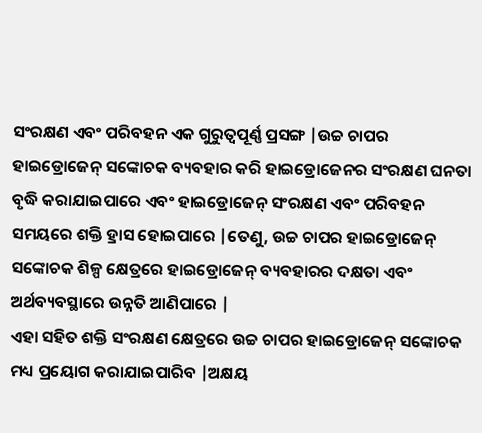ସଂରକ୍ଷଣ ଏବଂ ପରିବହନ ଏକ ଗୁରୁତ୍ୱପୂର୍ଣ୍ଣ ପ୍ରସଙ୍ଗ |ଉଚ୍ଚ ଚାପର ହାଇଡ୍ରୋଜେନ୍ ସଙ୍କୋଚକ ବ୍ୟବହାର କରି ହାଇଡ୍ରୋଜେନର ସଂରକ୍ଷଣ ଘନତା ବୃଦ୍ଧି କରାଯାଇପାରେ ଏବଂ ହାଇଡ୍ରୋଜେନ୍ ସଂରକ୍ଷଣ ଏବଂ ପରିବହନ ସମୟରେ ଶକ୍ତି ହ୍ରାସ ହୋଇପାରେ |ତେଣୁ, ଉଚ୍ଚ ଚାପର ହାଇଡ୍ରୋଜେନ୍ ସଙ୍କୋଚକ ଶିଳ୍ପ କ୍ଷେତ୍ରରେ ହାଇଡ୍ରୋଜେନ୍ ବ୍ୟବହାରର ଦକ୍ଷତା ଏବଂ ଅର୍ଥବ୍ୟବସ୍ଥାରେ ଉନ୍ନତି ଆଣିପାରେ |
ଏହା ସହିତ ଶକ୍ତି ସଂରକ୍ଷଣ କ୍ଷେତ୍ରରେ ଉଚ୍ଚ ଚାପର ହାଇଡ୍ରୋଜେନ୍ ସଙ୍କୋଚକ ମଧ୍ୟ ପ୍ରୟୋଗ କରାଯାଇପାରିବ |ଅକ୍ଷୟ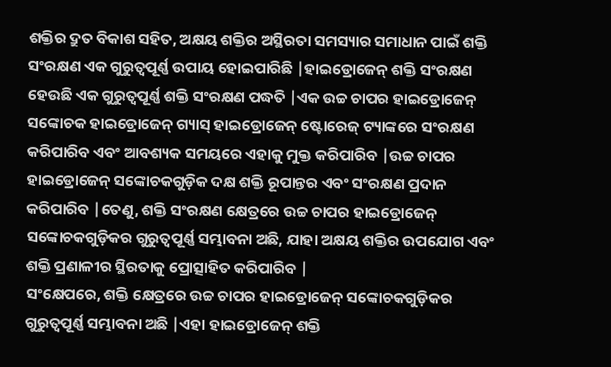ଶକ୍ତିର ଦ୍ରୁତ ବିକାଶ ସହିତ, ଅକ୍ଷୟ ଶକ୍ତିର ଅସ୍ଥିରତା ସମସ୍ୟାର ସମାଧାନ ପାଇଁ ଶକ୍ତି ସଂରକ୍ଷଣ ଏକ ଗୁରୁତ୍ୱପୂର୍ଣ୍ଣ ଉପାୟ ହୋଇପାରିଛି |ହାଇଡ୍ରୋଜେନ୍ ଶକ୍ତି ସଂରକ୍ଷଣ ହେଉଛି ଏକ ଗୁରୁତ୍ୱପୂର୍ଣ୍ଣ ଶକ୍ତି ସଂରକ୍ଷଣ ପଦ୍ଧତି |ଏକ ଉଚ୍ଚ ଚାପର ହାଇଡ୍ରୋଜେନ୍ ସଙ୍କୋଚକ ହାଇଡ୍ରୋଜେନ୍ ଗ୍ୟାସ୍ ହାଇଡ୍ରୋଜେନ୍ ଷ୍ଟୋରେଜ୍ ଟ୍ୟାଙ୍କରେ ସଂରକ୍ଷଣ କରିପାରିବ ଏବଂ ଆବଶ୍ୟକ ସମୟରେ ଏହାକୁ ମୁକ୍ତ କରିପାରିବ |ଉଚ୍ଚ ଚାପର ହାଇଡ୍ରୋଜେନ୍ ସଙ୍କୋଚକଗୁଡ଼ିକ ଦକ୍ଷ ଶକ୍ତି ରୂପାନ୍ତର ଏବଂ ସଂରକ୍ଷଣ ପ୍ରଦାନ କରିପାରିବ |ତେଣୁ, ଶକ୍ତି ସଂରକ୍ଷଣ କ୍ଷେତ୍ରରେ ଉଚ୍ଚ ଚାପର ହାଇଡ୍ରୋଜେନ୍ ସଙ୍କୋଚକଗୁଡ଼ିକର ଗୁରୁତ୍ୱପୂର୍ଣ୍ଣ ସମ୍ଭାବନା ଅଛି, ଯାହା ଅକ୍ଷୟ ଶକ୍ତିର ଉପଯୋଗ ଏବଂ ଶକ୍ତି ପ୍ରଣାଳୀର ସ୍ଥିରତାକୁ ପ୍ରୋତ୍ସାହିତ କରିପାରିବ |
ସଂକ୍ଷେପରେ, ଶକ୍ତି କ୍ଷେତ୍ରରେ ଉଚ୍ଚ ଚାପର ହାଇଡ୍ରୋଜେନ୍ ସଙ୍କୋଚକଗୁଡ଼ିକର ଗୁରୁତ୍ୱପୂର୍ଣ୍ଣ ସମ୍ଭାବନା ଅଛି |ଏହା ହାଇଡ୍ରୋଜେନ୍ ଶକ୍ତି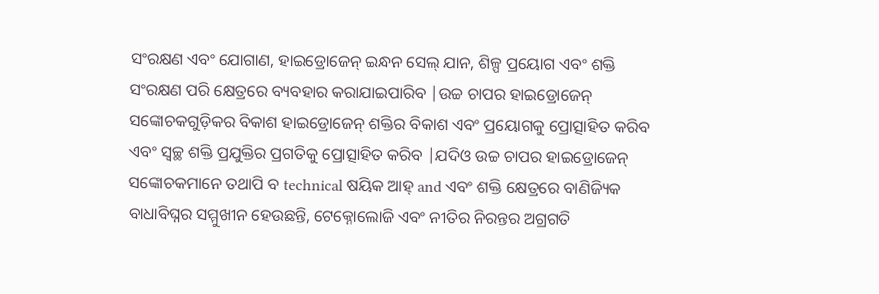ସଂରକ୍ଷଣ ଏବଂ ଯୋଗାଣ, ହାଇଡ୍ରୋଜେନ୍ ଇନ୍ଧନ ସେଲ୍ ଯାନ, ଶିଳ୍ପ ପ୍ରୟୋଗ ଏବଂ ଶକ୍ତି ସଂରକ୍ଷଣ ପରି କ୍ଷେତ୍ରରେ ବ୍ୟବହାର କରାଯାଇପାରିବ |ଉଚ୍ଚ ଚାପର ହାଇଡ୍ରୋଜେନ୍ ସଙ୍କୋଚକଗୁଡ଼ିକର ବିକାଶ ହାଇଡ୍ରୋଜେନ୍ ଶକ୍ତିର ବିକାଶ ଏବଂ ପ୍ରୟୋଗକୁ ପ୍ରୋତ୍ସାହିତ କରିବ ଏବଂ ସ୍ୱଚ୍ଛ ଶକ୍ତି ପ୍ରଯୁକ୍ତିର ପ୍ରଗତିକୁ ପ୍ରୋତ୍ସାହିତ କରିବ |ଯଦିଓ ଉଚ୍ଚ ଚାପର ହାଇଡ୍ରୋଜେନ୍ ସଙ୍କୋଚକମାନେ ତଥାପି ବ technical ଷୟିକ ଆହ୍ and ଏବଂ ଶକ୍ତି କ୍ଷେତ୍ରରେ ବାଣିଜ୍ୟିକ ବାଧାବିଘ୍ନର ସମ୍ମୁଖୀନ ହେଉଛନ୍ତି, ଟେକ୍ନୋଲୋଜି ଏବଂ ନୀତିର ନିରନ୍ତର ଅଗ୍ରଗତି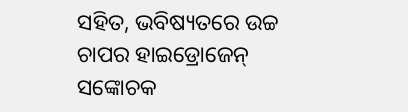ସହିତ, ଭବିଷ୍ୟତରେ ଉଚ୍ଚ ଚାପର ହାଇଡ୍ରୋଜେନ୍ ସଙ୍କୋଚକ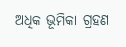ଅଧିକ ଭୂମିକା ଗ୍ରହଣ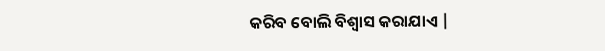କରିବ ବୋଲି ବିଶ୍ୱାସ କରାଯାଏ |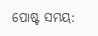ପୋଷ୍ଟ ସମୟ: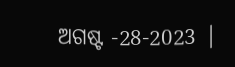ଅଗଷ୍ଟ -28-2023 |